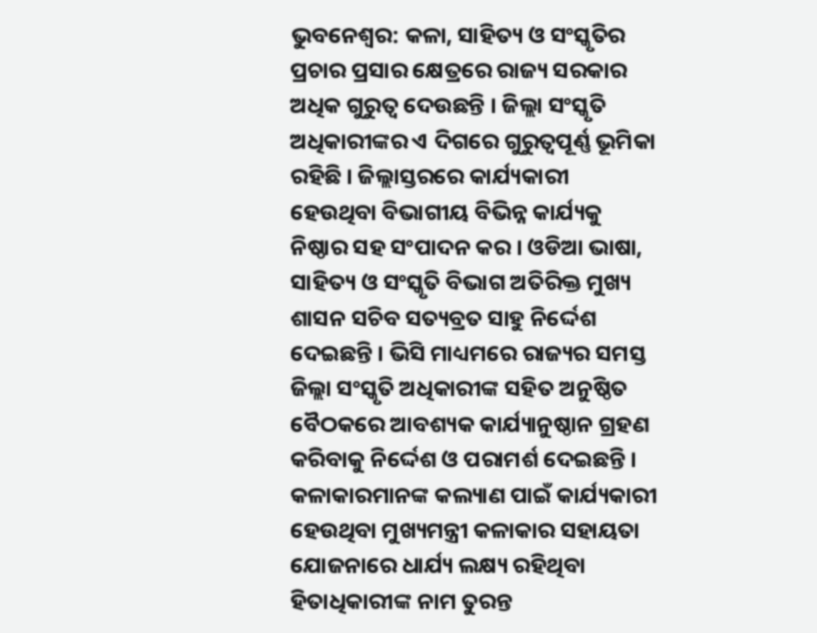ଭୁବନେଶ୍ବର: କଳା, ସାହିତ୍ୟ ଓ ସଂସ୍କୃତିର ପ୍ରଚାର ପ୍ରସାର କ୍ଷେତ୍ରରେ ରାଜ୍ୟ ସରକାର ଅଧିକ ଗୁରୁତ୍ୱ ଦେଉଛନ୍ତି । ଜିଲ୍ଲା ସଂସ୍କୃତି ଅଧିକାରୀଙ୍କର ଏ ଦିଗରେ ଗୁରୁତ୍ୱପୂର୍ଣ୍ଣ ଭୂମିକା ରହିଛି । ଜିଲ୍ଲାସ୍ତରରେ କାର୍ଯ୍ୟକାରୀ ହେଉଥିବା ବିଭାଗୀୟ ବିଭିନ୍ନ କାର୍ଯ୍ୟକୁ ନିଷ୍ଠାର ସହ ସଂପାଦନ କର । ଓଡିଆ ଭାଷା, ସାହିତ୍ୟ ଓ ସଂସ୍କୃତି ବିଭାଗ ଅତିରିକ୍ତ ମୁଖ୍ୟ ଶାସନ ସଚିବ ସତ୍ୟବ୍ରତ ସାହୁ ନିର୍ଦ୍ଦେଶ ଦେଇଛନ୍ତି । ଭିସି ମାଧ୍ୟମରେ ରାଜ୍ୟର ସମସ୍ତ ଜିଲ୍ଲା ସଂସ୍କୃତି ଅଧିକାରୀଙ୍କ ସହିତ ଅନୁଷ୍ଠିତ ବୈଠକରେ ଆବଶ୍ୟକ କାର୍ଯ୍ୟାନୁଷ୍ଠାନ ଗ୍ରହଣ କରିବାକୁ ନିର୍ଦ୍ଦେଶ ଓ ପରାମର୍ଶ ଦେଇଛନ୍ତି ।
କଳାକାରମାନଙ୍କ କଲ୍ୟାଣ ପାଇଁ କାର୍ଯ୍ୟକାରୀ ହେଉଥିବା ମୁଖ୍ୟମନ୍ତ୍ରୀ କଳାକାର ସହାୟତା ଯୋଜନାରେ ଧାର୍ଯ୍ୟ ଲକ୍ଷ୍ୟ ରହିଥିବା ହିତାଧିକାରୀଙ୍କ ନାମ ତୁରନ୍ତ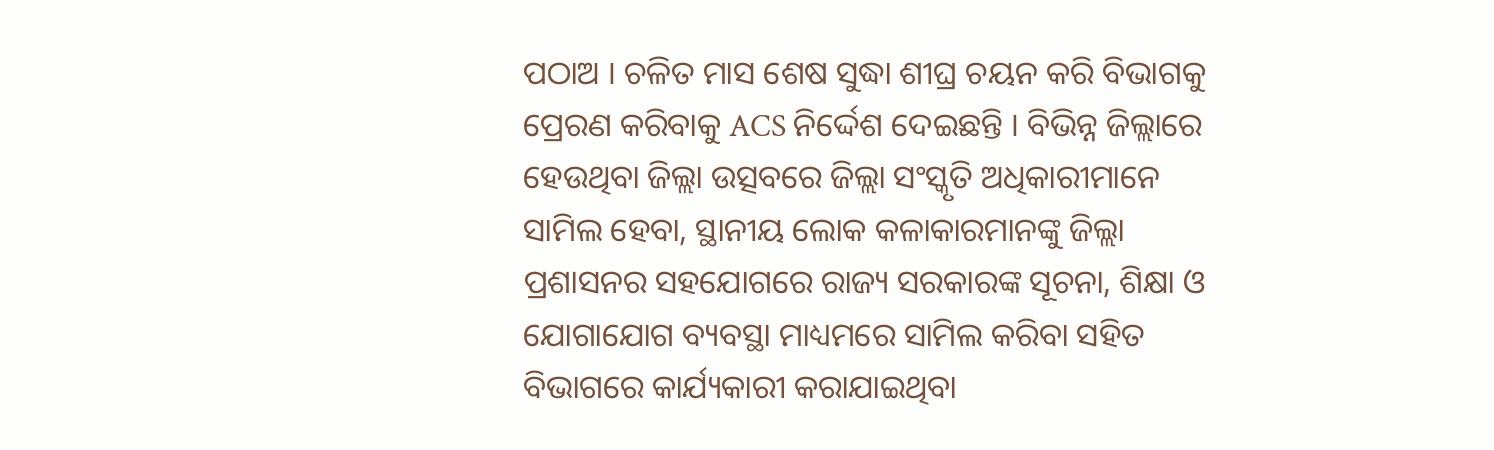ପଠାଅ । ଚଳିତ ମାସ ଶେଷ ସୁଦ୍ଧା ଶୀଘ୍ର ଚୟନ କରି ବିଭାଗକୁ ପ୍ରେରଣ କରିବାକୁ ACS ନିର୍ଦ୍ଦେଶ ଦେଇଛନ୍ତି । ବିଭିନ୍ନ ଜିଲ୍ଲାରେ ହେଉଥିବା ଜିଲ୍ଲା ଉତ୍ସବରେ ଜିଲ୍ଲା ସଂସ୍କୃତି ଅଧିକାରୀମାନେ ସାମିଲ ହେବା, ସ୍ଥାନୀୟ ଲୋକ କଳାକାରମାନଙ୍କୁ ଜିଲ୍ଲା ପ୍ରଶାସନର ସହଯୋଗରେ ରାଜ୍ୟ ସରକାରଙ୍କ ସୂଚନା, ଶିକ୍ଷା ଓ ଯୋଗାଯୋଗ ବ୍ୟବସ୍ଥା ମାଧ୍ୟମରେ ସାମିଲ କରିବା ସହିତ ବିଭାଗରେ କାର୍ଯ୍ୟକାରୀ କରାଯାଇଥିବା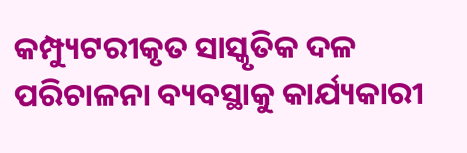କମ୍ପ୍ୟୁଟରୀକୃତ ସାସ୍କୃତିକ ଦଳ ପରିଚାଳନା ବ୍ୟବସ୍ଥାକୁ କାର୍ଯ୍ୟକାରୀ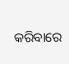କରିବାରେ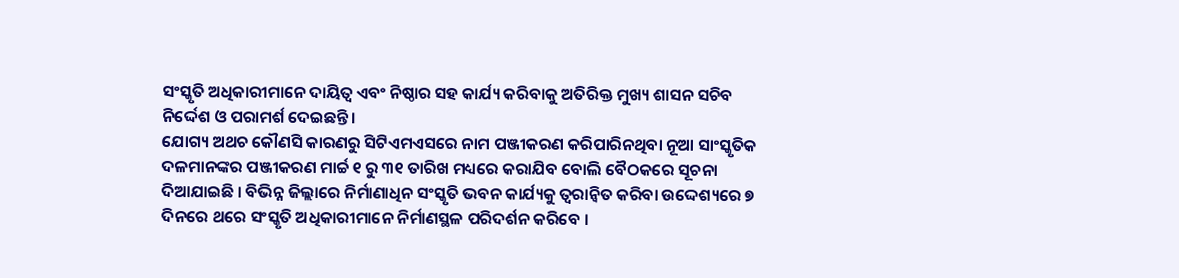ସଂସ୍କୃତି ଅଧିକାରୀମାନେ ଦାୟିତ୍ୱ ଏବଂ ନିଷ୍ଠାର ସହ କାର୍ଯ୍ୟ କରିବାକୁ ଅତିରିକ୍ତ ମୁଖ୍ୟ ଶାସନ ସଚିବ ନିର୍ଦ୍ଦେଶ ଓ ପରାମର୍ଶ ଦେଇଛନ୍ତି ।
ଯୋଗ୍ୟ ଅଥଚ କୌଣସି କାରଣରୁ ସିଟିଏମଏସରେ ନାମ ପଞ୍ଜୀକରଣ କରିପାରିନଥିବା ନୂଆ ସାଂସ୍କୃତିକ ଦଳମାନଙ୍କର ପଞ୍ଜୀକରଣ ମାର୍ଚ୍ଚ ୧ ରୁ ୩୧ ତାରିଖ ମଧ୍ୟରେ କରାଯିବ ବୋଲି ବୈଠକରେ ସୂଚନା ଦିଆଯାଇଛି । ବିଭିନ୍ନ ଜିଲ୍ଲାରେ ନିର୍ମାଣାଧିନ ସଂସ୍କୃତି ଭବନ କାର୍ଯ୍ୟକୁ ତ୍ୱରାନ୍ୱିତ କରିବା ଉଦ୍ଦେଶ୍ୟରେ ୭ ଦିନରେ ଥରେ ସଂସ୍କୃତି ଅଧିକାରୀମାନେ ନିର୍ମାଣସ୍ଥଳ ପରିଦର୍ଶନ କରିବେ ।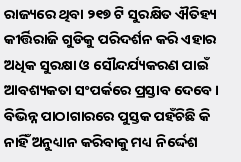ରାଜ୍ୟରେ ଥିବା ୨୧୭ ଟି ସୁରକ୍ଷିତ ଐତିହ୍ୟ କୀର୍ତ୍ତିରାଜି ଗୁଡିକୁ ପରିଦର୍ଶନ କରି ଏହାର ଅଧିକ ସୁରକ୍ଷା ଓ ସୌନ୍ଦର୍ଯ୍ୟକରଣ ପାଇଁ ଆବଶ୍ୟକତା ସଂପର୍କରେ ପ୍ରସ୍ତାବ ଦେବେ । ବିଭିନ୍ନ ପାଠାଗାରରେ ପୁସ୍ତକ ପହଁଚିଛି କି ନାହିଁ ଅନୁଧ୍ୟାନ କରିବାକୁ ମଧ୍ୟ ନିର୍ଦ୍ଦେଶ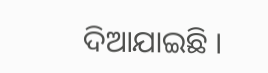ଦିଆଯାଇଛି ।